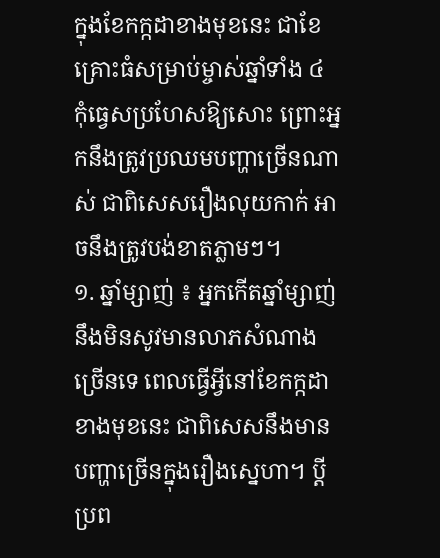ក្នុងខែកក្កដាខាងមុខនេះ ជាខែគ្រោះធំសម្រាប់ម្ចាស់ឆ្នាំទាំង ៤ កុំធ្វេសប្រហែសឱ្យសោះ ព្រោះអ្នកនឹងត្រូវប្រឈមបញ្ហាច្រើនណាស់ ជាពិសេសរឿងលុយកាក់ អាចនឹងត្រូវបង់ខាតភ្លាមៗ។
១. ឆ្នាំម្សាញ់ ៖ អ្នកកើតឆ្នាំម្សាញ់ នឹងមិនសូវមានលាភសំណាងច្រើនទេ ពេលធ្វើអ្វីនៅខែកក្កដាខាងមុខនេះ ជាពិសេសនឹងមានបញ្ហាច្រើនក្នុងរឿងស្នេហា។ ប្ដីប្រព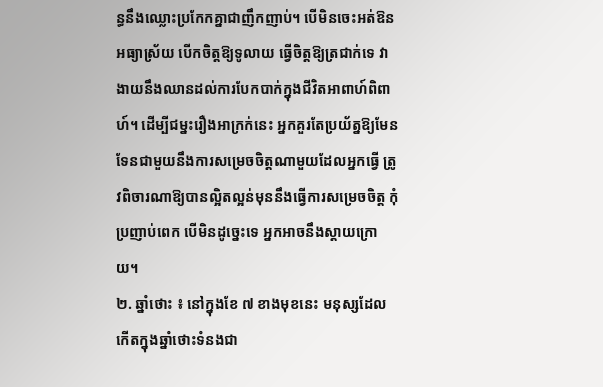ន្ធនឹងឈ្លោះប្រកែកគ្នាជាញឹកញាប់។ បើមិនចេះអត់ឱន អធ្យាស្រ័យ បើកចិត្តឱ្យទូលាយ ធ្វើចិត្តឱ្យត្រជាក់ទេ វាងាយនឹងឈានដល់ការបែកបាក់ក្នុងជីវិតអាពាហ៍ពិពាហ៍។ ដើម្បីជម្នះរឿងអាក្រក់នេះ អ្នកគួរតែប្រយ័ត្នឱ្យមែនទែនជាមួយនឹងការសម្រេចចិត្តណាមួយដែលអ្នកធ្វើ ត្រូវពិចារណាឱ្យបានល្អិតល្អន់មុននឹងធ្វើការសម្រេចចិត្ត កុំប្រញាប់ពេក បើមិនដូច្នេះទេ អ្នកអាចនឹងស្ដាយក្រោយ។
២. ឆ្នាំថោះ ៖ នៅក្នុងខែ ៧ ខាងមុខនេះ មនុស្សដែលកើតក្នុងឆ្នាំថោះទំនងជា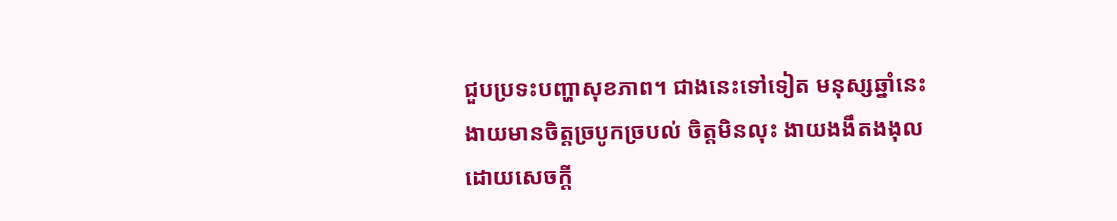ជួបប្រទះបញ្ហាសុខភាព។ ជាងនេះទៅទៀត មនុស្សឆ្នាំនេះងាយមានចិត្តច្របូកច្របល់ ចិត្តមិនលុះ ងាយងងឹតងងុលដោយសេចក្តី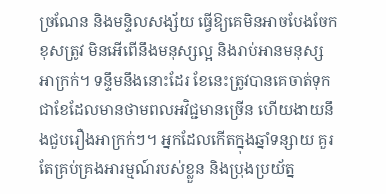ច្រណែន និងមន្ទិលសង្ស័យ ធ្វើឱ្យគេមិនអាចបែងចែកខុសត្រូវ មិនអើពើនឹងមនុស្សល្អ និងរាប់អានមនុស្សអាក្រក់។ ទន្ទឹមនឹងនោះដែរ ខែនេះត្រូវបានគេចាត់ទុកជាខែដែលមានថាមពលអវិជ្ជមានច្រើន ហើយងាយនឹងជួបរឿងអាក្រក់ៗ។ អ្នកដែលកើតក្នុងឆ្នាំទន្សាយ គួរតែគ្រប់គ្រងអារម្មណ៍របស់ខ្លួន និងប្រុងប្រយ័ត្ន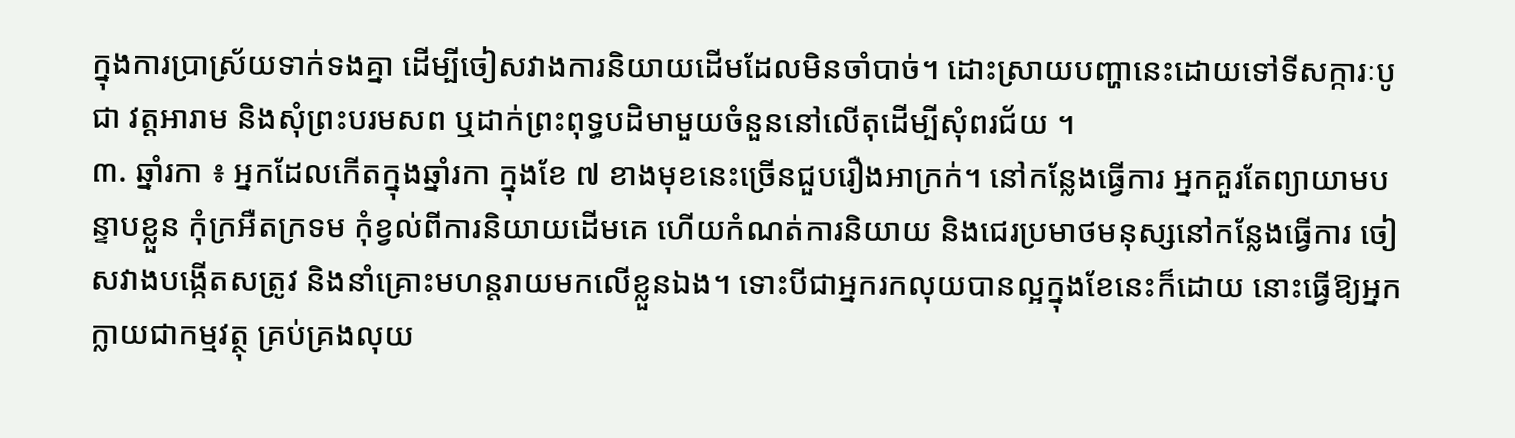ក្នុងការប្រាស្រ័យទាក់ទងគ្នា ដើម្បីចៀសវាងការនិយាយដើមដែលមិនចាំបាច់។ ដោះស្រាយបញ្ហានេះដោយទៅទីសក្ការៈបូជា វត្តអារាម និងសុំព្រះបរមសព ឬដាក់ព្រះពុទ្ធបដិមាមួយចំនួននៅលើតុដើម្បីសុំពរជ័យ ។
៣. ឆ្នាំរកា ៖ អ្នកដែលកើតក្នុងឆ្នាំរកា ក្នុងខែ ៧ ខាងមុខនេះច្រើនជួបរឿងអាក្រក់។ នៅកន្លែងធ្វើការ អ្នកគួរតែព្យាយាមបន្ទាបខ្លួន កុំក្រអឺតក្រទម កុំខ្វល់ពីការនិយាយដើមគេ ហើយកំណត់ការនិយាយ និងជេរប្រមាថមនុស្សនៅកន្លែងធ្វើការ ចៀសវាងបង្កើតសត្រូវ និងនាំគ្រោះមហន្តរាយមកលើខ្លួនឯង។ ទោះបីជាអ្នករកលុយបានល្អក្នុងខែនេះក៏ដោយ នោះធ្វើឱ្យអ្នកក្លាយជាកម្មវត្ថុ គ្រប់គ្រងលុយ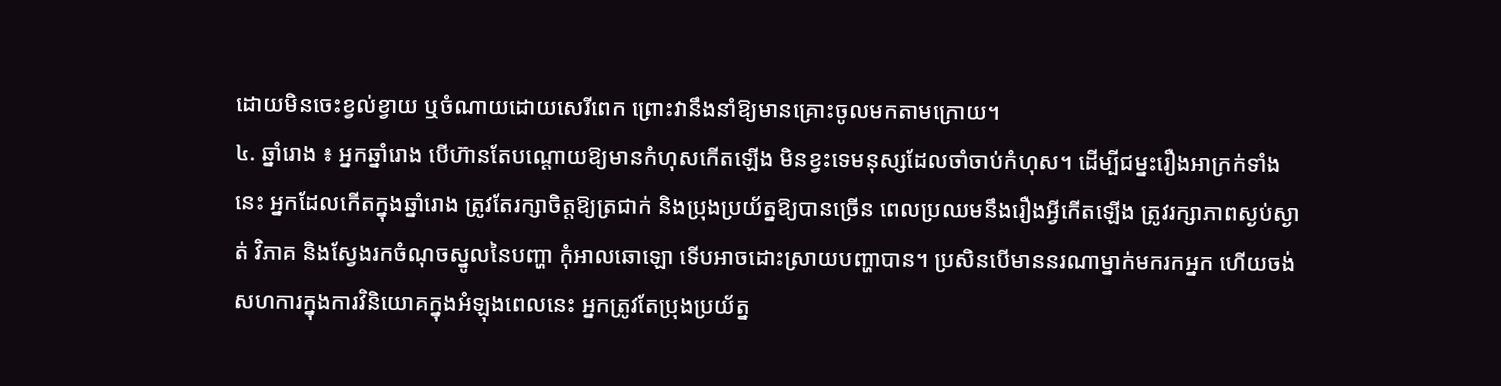ដោយមិនចេះខ្វល់ខ្វាយ ឬចំណាយដោយសេរីពេក ព្រោះវានឹងនាំឱ្យមានគ្រោះចូលមកតាមក្រោយ។
៤. ឆ្នាំរោង ៖ អ្នកឆ្នាំរោង បើហ៊ានតែបណ្តោយឱ្យមានកំហុសកើតឡើង មិនខ្វះទេមនុស្សដែលចាំចាប់កំហុស។ ដើម្បីជម្នះរឿងអាក្រក់ទាំងនេះ អ្នកដែលកើតក្នុងឆ្នាំរោង ត្រូវតែរក្សាចិត្តឱ្យត្រជាក់ និងប្រុងប្រយ័ត្នឱ្យបានច្រើន ពេលប្រឈមនឹងរឿងអ្វីកើតឡើង ត្រូវរក្សាភាពស្ងប់ស្ងាត់ វិភាគ និងស្វែងរកចំណុចស្នូលនៃបញ្ហា កុំអាលឆោឡោ ទើបអាចដោះស្រាយបញ្ហាបាន។ ប្រសិនបើមាននរណាម្នាក់មករកអ្នក ហើយចង់សហការក្នុងការវិនិយោគក្នុងអំឡុងពេលនេះ អ្នកត្រូវតែប្រុងប្រយ័ត្ន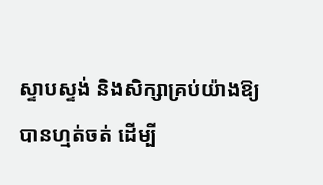ស្ទាបស្ទង់ និងសិក្សាគ្រប់យ៉ាងឱ្យបានហ្មត់ចត់ ដើម្បី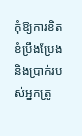កុំឱ្យការខិតខំប្រឹងប្រែង និងប្រាក់របស់អ្នកត្រូ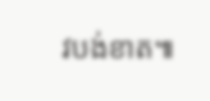វបង់ខាត៕